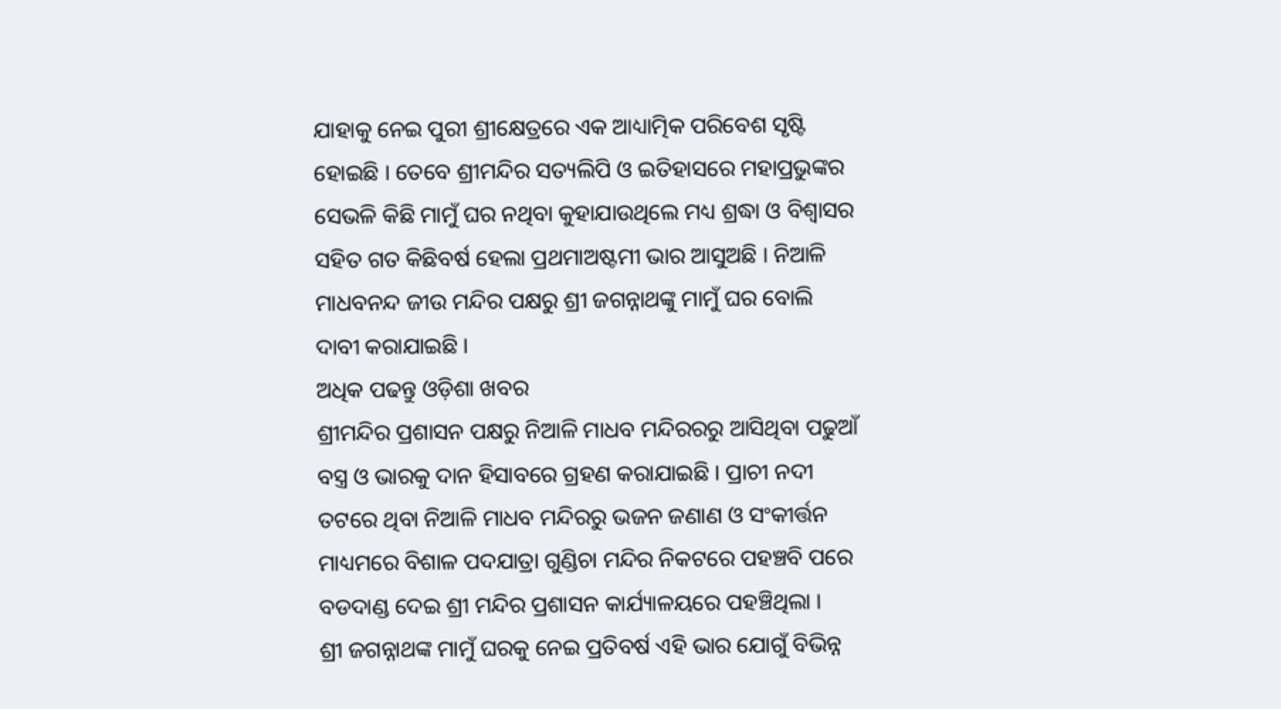ଯାହାକୁ ନେଇ ପୁରୀ ଶ୍ରୀକ୍ଷେତ୍ରରେ ଏକ ଆଧ୍ୟାତ୍ମିକ ପରିବେଶ ସୃଷ୍ଟି ହୋଇଛି । ତେବେ ଶ୍ରୀମନ୍ଦିର ସତ୍ୟଲିପି ଓ ଇତିହାସରେ ମହାପ୍ରଭୁଙ୍କର ସେଭଳି କିଛି ମାମୁଁ ଘର ନଥିବା କୁହାଯାଉଥିଲେ ମଧ୍ୟ ଶ୍ରଦ୍ଧା ଓ ବିଶ୍ୱାସର ସହିତ ଗତ କିଛିବର୍ଷ ହେଲା ପ୍ରଥମାଅଷ୍ଟମୀ ଭାର ଆସୁଅଛି । ନିଆଳି ମାଧବନନ୍ଦ ଜୀଉ ମନ୍ଦିର ପକ୍ଷରୁ ଶ୍ରୀ ଜଗନ୍ନାଥଙ୍କୁ ମାମୁଁ ଘର ବୋଲି ଦାବୀ କରାଯାଇଛି ।
ଅଧିକ ପଢନ୍ତୁ ଓଡ଼ିଶା ଖବର
ଶ୍ରୀମନ୍ଦିର ପ୍ରଶାସନ ପକ୍ଷରୁ ନିଆଳି ମାଧବ ମନ୍ଦିରରରୁ ଆସିଥିବା ପଢୁଆଁ ବସ୍ତ୍ର ଓ ଭାରକୁ ଦାନ ହିସାବରେ ଗ୍ରହଣ କରାଯାଇଛି । ପ୍ରାଚୀ ନଦୀ ତଟରେ ଥିବା ନିଆଳି ମାଧବ ମନ୍ଦିରରୁ ଭଜନ ଜଣାଣ ଓ ସଂକୀର୍ତ୍ତନ ମାଧ୍ୟମରେ ବିଶାଳ ପଦଯାତ୍ରା ଗୁଣ୍ଡିଚା ମନ୍ଦିର ନିକଟରେ ପହଞ୍ଚବି ପରେ ବଡଦାଣ୍ଡ ଦେଇ ଶ୍ରୀ ମନ୍ଦିର ପ୍ରଶାସନ କାର୍ଯ୍ୟାଳୟରେ ପହଞ୍ଚିଥିଲା ।
ଶ୍ରୀ ଜଗନ୍ନାଥଙ୍କ ମାମୁଁ ଘରକୁ ନେଇ ପ୍ରତିବର୍ଷ ଏହି ଭାର ଯୋଗୁଁ ବିଭିନ୍ନ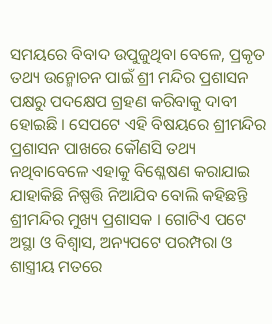ସମୟରେ ବିବାଦ ଉପୁଜୁଥିବା ବେଳେ, ପ୍ରକୃତ ତଥ୍ୟ ଉନ୍ମୋଚନ ପାଇଁ ଶ୍ରୀ ମନ୍ଦିର ପ୍ରଶାସନ ପକ୍ଷରୁ ପଦକ୍ଷେପ ଗ୍ରହଣ କରିବାକୁ ଦାବୀ ହୋଇଛି । ସେପଟେ ଏହି ବିଷୟରେ ଶ୍ରୀମନ୍ଦିର ପ୍ରଶାସନ ପାଖରେ କୌଣସି ତଥ୍ୟ ନଥିବାବେଳେ ଏହାକୁ ବିଶ୍ଳେଷଣ କରାଯାଇ ଯାହାକିଛି ନିଷ୍ପତ୍ତି ନିଆଯିବ ବୋଲି କହିଛନ୍ତି ଶ୍ରୀମନ୍ଦିର ମୁଖ୍ୟ ପ୍ରଶାସକ । ଗୋଟିଏ ପଟେ ଅସ୍ଥା ଓ ବିଶ୍ୱାସ, ଅନ୍ୟପଟେ ପରମ୍ପରା ଓ ଶାସ୍ତ୍ରୀୟ ମତରେ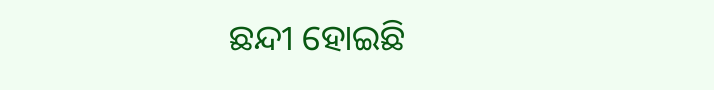ଛନ୍ଦୀ ହୋଇଛି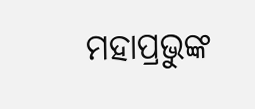ମହାପ୍ରଭୁଙ୍କ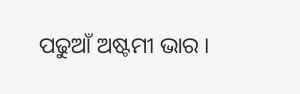ପଢୁଆଁ ଅଷ୍ଟମୀ ଭାର ।